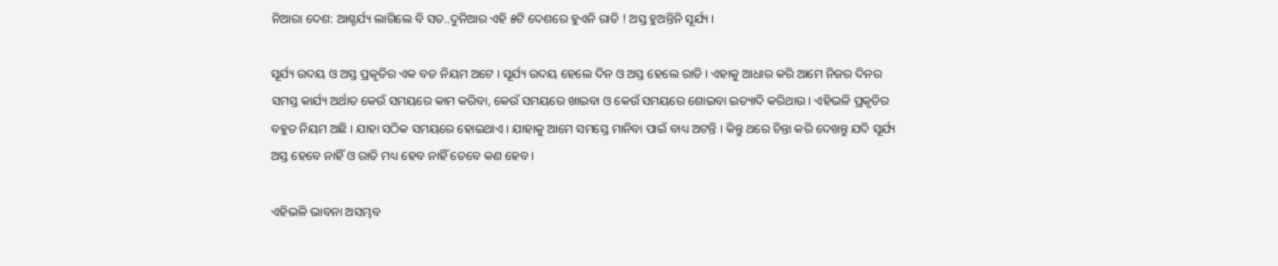ନିଆରା ଦେଶ: ଆଶ୍ଚର୍ଯ୍ୟ ଲାଗିଲେ ବି ସତ..ଦୁନିଆର ଏହି ୫ଟି ଦେଶରେ ହୁଏନି ରାତି ! ଅସ୍ତ ହୁଅନ୍ତିନି ସୂର୍ଯ୍ୟ ।

ସୂର୍ଯ୍ୟ ଉଦୟ ଓ ଅସ୍ତ ପ୍ରକୃତିର ଏକ ବଡ ନିୟମ ଅଟେ । ସୂର୍ଯ୍ୟ ଉଦୟ ହେଲେ ଦିନ ଓ ଅସ୍ତ ହେଲେ ରାତି । ଏହାକୁ ଆଧାର କରି ଆମେ ନିଜର ଦିନର ସମସ୍ତ କାର୍ଯ୍ୟ ଅର୍ଥାତ କେଉଁ ସମୟରେ କାମ କରିବା, କେଉଁ ସମୟରେ ଖାଇବା ଓ କେଉଁ ସମୟରେ ଶୋଇବା ଇତ୍ୟାଦି କରିଥାଉ । ଏହିଭଳି ପ୍ରକୃତିର ବହୁତ ନିୟମ ଅଛି । ଯାହା ସଠିକ ସମୟରେ ହୋଇଥାଏ । ଯାହାକୁ ଆମେ ସମସ୍ତେ ମାନିବା ପାଇଁ ବାଧ୍ୟ ଅଟନ୍ତି । କିନ୍ତୁ ଥରେ ଚିନ୍ତା କରି ଦେଖନ୍ତୁ ଯଦି ସୂର୍ଯ୍ୟ ଅସ୍ତ ହେବେ ନାହିଁ ଓ ରାତି ମଧ୍ୟ ହେବ ନାହିଁ ତେବେ କଣ ହେବ ।

ଏହିଭଳି ଭାବନା ଅସମ୍ଭବ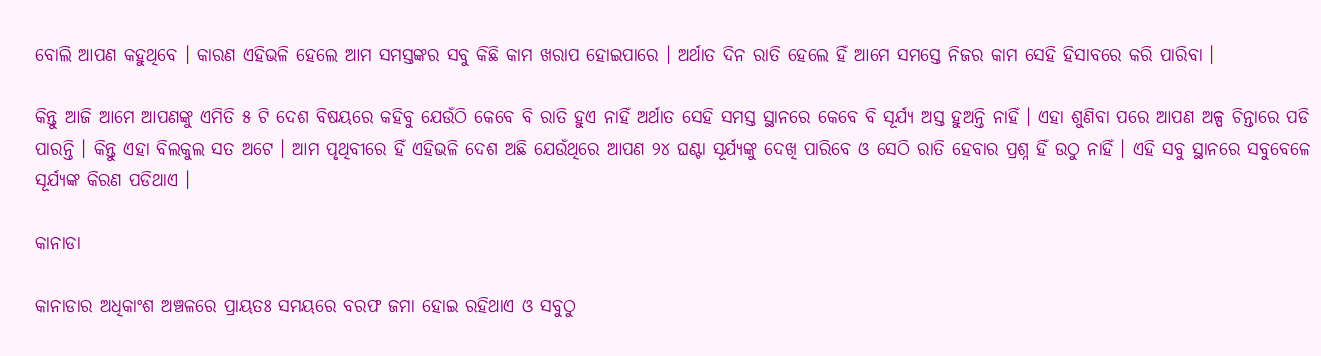ବୋଲି ଆପଣ କହୁଥିବେ । କାରଣ ଏହିଭଳି ହେଲେ ଆମ ସମସ୍ତଙ୍କର ସବୁ କିଛି କାମ ଖରାପ ହୋଇପାରେ । ଅର୍ଥାତ ଦିନ ରାତି ହେଲେ ହିଁ ଆମେ ସମସ୍ତେ ନିଜର କାମ ସେହି ହିସାବରେ କରି ପାରିବା ।

କିନ୍ତୁ ଆଜି ଆମେ ଆପଣଙ୍କୁ ଏମିତି ୫ ଟି ଦେଶ ବିଷୟରେ କହିବୁ ଯେଉଁଠି କେବେ ବି ରାତି ହୁଏ ନାହିଁ ଅର୍ଥାତ ସେହି ସମସ୍ତ ସ୍ଥାନରେ କେବେ ବି ସୂର୍ଯ୍ୟ ଅସ୍ତ ହୁଅନ୍ତି ନାହିଁ । ଏହା ଶୁଣିବା ପରେ ଆପଣ ଅଳ୍ପ ଚିନ୍ତାରେ ପଡି ପାରନ୍ତି । କିନ୍ତୁ ଏହା ବିଲକୁଲ ସତ ଅଟେ । ଆମ ପୃଥିବୀରେ ହିଁ ଏହିଭଳି ଦେଶ ଅଛି ଯେଉଁଥିରେ ଆପଣ ୨୪ ଘଣ୍ଟା ସୂର୍ଯ୍ୟଙ୍କୁ ଦେଖି ପାରିବେ ଓ ସେଠି ରାତି ହେବାର ପ୍ରଶ୍ନ ହିଁ ଉଠୁ ନାହିଁ । ଏହି ସବୁ ସ୍ଥାନରେ ସବୁବେଳେ ସୂର୍ଯ୍ୟଙ୍କ କିରଣ ପଡିଥାଏ ।

କାନାଡା

କାନାଡାର ଅଧିକାଂଶ ଅଞ୍ଚଳରେ ପ୍ରାୟତଃ ସମୟରେ ବରଫ ଜମା ହୋଇ ରହିଥାଏ ଓ ସବୁଠୁ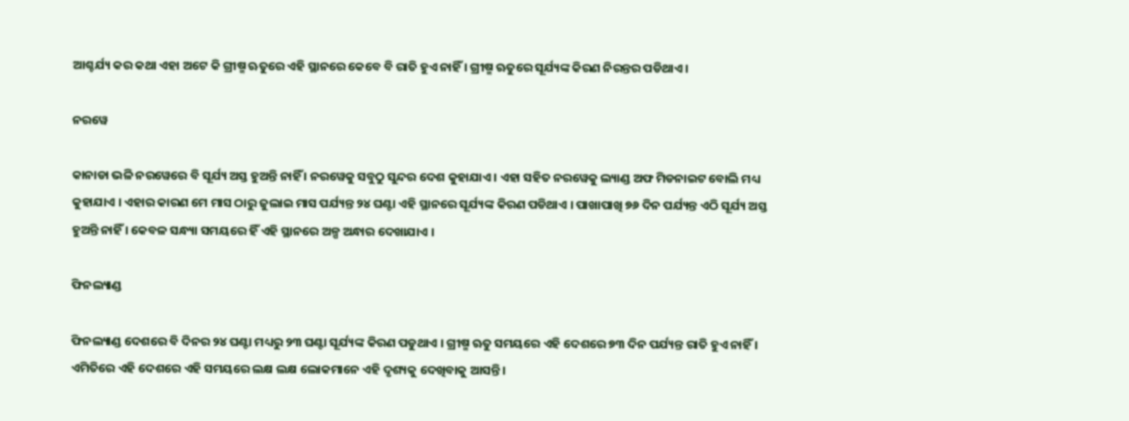ଆଶ୍ଚର୍ଯ୍ୟ କର କଥା ଏହା ଅଟେ କି ଗ୍ରୀଷ୍ମ ଋତୁରେ ଏହି ସ୍ଥାନରେ କେବେ ବି ରାତି ହୁଏ ନାହିଁ । ଗ୍ରୀଷ୍ମ ଋତୁରେ ସୂର୍ଯ୍ୟଙ୍କ କିରଣ ନିରନ୍ତର ପଡିଥାଏ ।

ନରୱେ

କାନାଡା ଭଳି ନରୱେରେ ବି ସୂର୍ଯ୍ୟ ଅସ୍ତ ହୁଅନ୍ତି ନାହିଁ । ନରୱେକୁ ସବୁଠୁ ସୁନ୍ଦର ଦେଶ କୁହାଯାଏ । ଏହା ସହିତ ନରୱେକୁ ଲ୍ୟାଣ୍ଡ ଅଫ ମିଡନାଇଟ ବୋଲି ମଧ୍ୟ କୁହାଯାଏ । ଏହାର କାରଣ ମେ ମାସ ଠାରୁ ଜୁଲାଇ ମାସ ପର୍ଯ୍ୟନ୍ତ ୨୪ ଘଣ୍ଟା ଏହି ସ୍ଥାନରେ ସୂର୍ଯ୍ୟଙ୍କ କିରଣ ପଡିଥାଏ । ପାଖାପାଖି ୭୬ ଦିନ ପର୍ଯ୍ୟନ୍ତ ଏଠି ସୂର୍ଯ୍ୟ ଅସ୍ତ ହୁଅନ୍ତି ନାହିଁ । କେବଳ ସନ୍ଧ୍ୟା ସମୟରେ ହିଁ ଏହି ସ୍ଥାନରେ ଅଳ୍ପ ଅନ୍ଧାର ଦେଖାଯାଏ ।

ଫିନଲ୍ୟାଣ୍ଡ

ଫିନଲ୍ୟାଣ୍ଡ ଦେଶରେ ବି ଦିନର ୨୪ ଘଣ୍ଟା ମଧ୍ୟରୁ ୨୩ ଘଣ୍ଟା ସୂର୍ଯ୍ୟଙ୍କ କିରଣ ପଡୁଥାଏ । ଗ୍ରୀଷ୍ମ ଋତୁ ସମୟରେ ଏହି ଦେଶରେ ୭୩ ଦିନ ପର୍ଯ୍ୟନ୍ତ ରାତି ହୁଏ ନାହିଁ । ଏମିତିରେ ଏହି ଦେଶରେ ଏହି ସମୟରେ ଲକ୍ଷ ଲକ୍ଷ ଲୋକମାନେ ଏହି ଦୃଶ୍ୟକୁ ଦେଖିବାକୁ ଆସନ୍ତି ।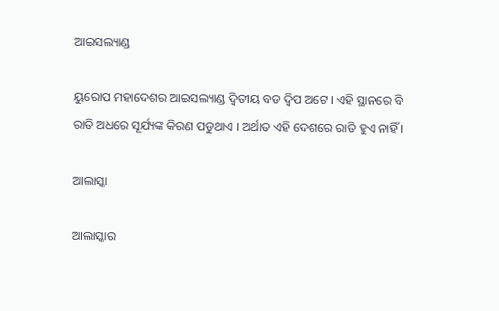ଆଇସଲ୍ୟାଣ୍ଡ

ୟୁରୋପ ମହାଦେଶର ଆଇସଲ୍ୟାଣ୍ଡ ଦ୍ଵିତୀୟ ବଡ ଦ୍ଵିପ ଅଟେ । ଏହି ସ୍ଥାନରେ ବି ରାତି ଅଧରେ ସୂର୍ଯ୍ୟଙ୍କ କିରଣ ପଡୁଥାଏ । ଅର୍ଥାତ ଏହି ଦେଶରେ ରାତି ହୁଏ ନାହିଁ ।

ଆଲାସ୍କା

ଆଲାସ୍କାର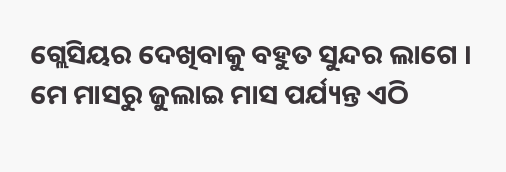ଗ୍ଲେସିୟର ଦେଖିବାକୁ ବହୁତ ସୁନ୍ଦର ଲାଗେ । ମେ ମାସରୁ ଜୁଲାଇ ମାସ ପର୍ଯ୍ୟନ୍ତ ଏଠି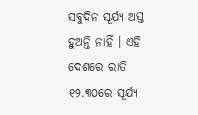ସବୁଦିନ ସୂର୍ଯ୍ୟ ଅସ୍ତ ହୁଅନ୍ତି ନାହିଁ । ଏହି ଦେଶରେ ରାତି ୧୨.୩୦ରେ ସୂର୍ଯ୍ୟ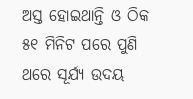ଅସ୍ତ ହୋଇଥାନ୍ତି ଓ ଠିକ ୫୧ ମିନିଟ ପରେ ପୁଣି ଥରେ ସୂର୍ଯ୍ୟ ଉଦୟ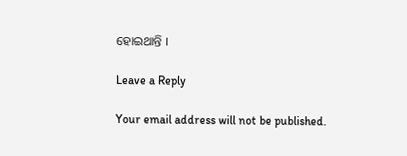ହୋଇଥାନ୍ତି ।

Leave a Reply

Your email address will not be published.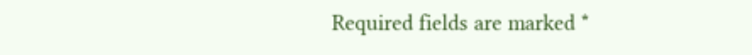Required fields are marked *